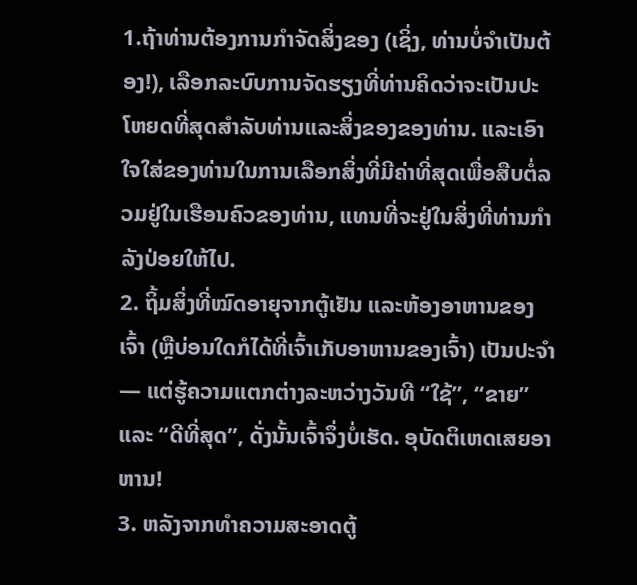1.ຖ້າທ່ານຕ້ອງການກໍາຈັດສິ່ງຂອງ (ເຊິ່ງ, ທ່ານບໍ່ຈໍາເປັນຕ້ອງ!), ເລືອກລະບົບການຈັດຮຽງທີ່ທ່ານຄິດວ່າຈະເປັນປະໂຫຍດທີ່ສຸດສໍາລັບທ່ານແລະສິ່ງຂອງຂອງທ່ານ. ແລະເອົາໃຈໃສ່ຂອງທ່ານໃນການເລືອກສິ່ງທີ່ມີຄ່າທີ່ສຸດເພື່ອສືບຕໍ່ລວມຢູ່ໃນເຮືອນຄົວຂອງທ່ານ, ແທນທີ່ຈະຢູ່ໃນສິ່ງທີ່ທ່ານກໍາລັງປ່ອຍໃຫ້ໄປ.
2. ຖິ້ມສິ່ງທີ່ໝົດອາຍຸຈາກຕູ້ເຢັນ ແລະຫ້ອງອາຫານຂອງເຈົ້າ (ຫຼືບ່ອນໃດກໍໄດ້ທີ່ເຈົ້າເກັບອາຫານຂອງເຈົ້າ) ເປັນປະຈຳ — ແຕ່ຮູ້ຄວາມແຕກຕ່າງລະຫວ່າງວັນທີ “ໃຊ້”, “ຂາຍ” ແລະ “ດີທີ່ສຸດ”, ດັ່ງນັ້ນເຈົ້າຈຶ່ງບໍ່ເຮັດ. ອຸບັດຕິເຫດເສຍອາຫານ!
3. ຫລັງຈາກທຳຄວາມສະອາດຕູ້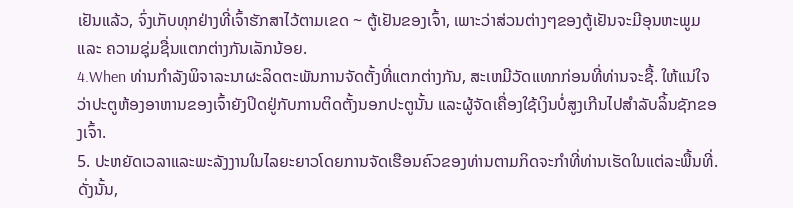ເຢັນແລ້ວ, ຈົ່ງເກັບທຸກຢ່າງທີ່ເຈົ້າຮັກສາໄວ້ຕາມເຂດ ~ ຕູ້ເຢັນຂອງເຈົ້າ, ເພາະວ່າສ່ວນຕ່າງໆຂອງຕູ້ເຢັນຈະມີອຸນຫະພູມ ແລະ ຄວາມຊຸ່ມຊື່ນແຕກຕ່າງກັນເລັກນ້ອຍ.
4.When ທ່ານກໍາລັງພິຈາລະນາຜະລິດຕະພັນການຈັດຕັ້ງທີ່ແຕກຕ່າງກັນ, ສະເຫມີວັດແທກກ່ອນທີ່ທ່ານຈະຊື້. ໃຫ້ແນ່ໃຈວ່າປະຕູຫ້ອງອາຫານຂອງເຈົ້າຍັງປິດຢູ່ກັບການຕິດຕັ້ງນອກປະຕູນັ້ນ ແລະຜູ້ຈັດເຄື່ອງໃຊ້ເງິນບໍ່ສູງເກີນໄປສໍາລັບລິ້ນຊັກຂອງເຈົ້າ.
5. ປະຫຍັດເວລາແລະພະລັງງານໃນໄລຍະຍາວໂດຍການຈັດເຮືອນຄົວຂອງທ່ານຕາມກິດຈະກໍາທີ່ທ່ານເຮັດໃນແຕ່ລະພື້ນທີ່. ດັ່ງນັ້ນ,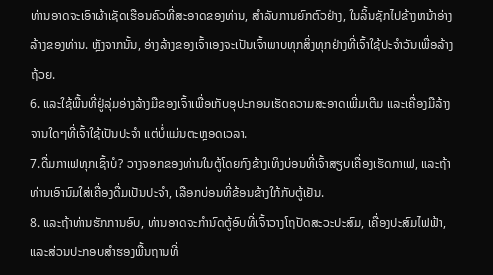ທ່ານອາດຈະເອົາຜ້າເຊັດເຮືອນຄົວທີ່ສະອາດຂອງທ່ານ, ສໍາລັບການຍົກຕົວຢ່າງ, ໃນລິ້ນຊັກໄປຂ້າງຫນ້າອ່າງລ້າງຂອງທ່ານ. ຫຼັງຈາກນັ້ນ, ອ່າງລ້າງຂອງເຈົ້າເອງຈະເປັນເຈົ້າພາບທຸກສິ່ງທຸກຢ່າງທີ່ເຈົ້າໃຊ້ປະຈໍາວັນເພື່ອລ້າງຖ້ວຍ.
6. ແລະໃຊ້ພື້ນທີ່ຢູ່ລຸ່ມອ່າງລ້າງມືຂອງເຈົ້າເພື່ອເກັບອຸປະກອນເຮັດຄວາມສະອາດເພີ່ມເຕີມ ແລະເຄື່ອງມືລ້າງຈານໃດໆທີ່ເຈົ້າໃຊ້ເປັນປະຈຳ ແຕ່ບໍ່ແມ່ນຕະຫຼອດເວລາ.
7.ດື່ມກາເຟທຸກເຊົ້າບໍ? ວາງຈອກຂອງທ່ານໃນຕູ້ໂດຍກົງຂ້າງເທິງບ່ອນທີ່ເຈົ້າສຽບເຄື່ອງເຮັດກາເຟ, ແລະຖ້າທ່ານເອົານົມໃສ່ເຄື່ອງດື່ມເປັນປະຈໍາ, ເລືອກບ່ອນທີ່ຂ້ອນຂ້າງໃກ້ກັບຕູ້ເຢັນ.
8. ແລະຖ້າທ່ານຮັກການອົບ, ທ່ານອາດຈະກໍານົດຕູ້ອົບທີ່ເຈົ້າວາງໂຖປັດສະວະປະສົມ, ເຄື່ອງປະສົມໄຟຟ້າ, ແລະສ່ວນປະກອບສໍາຮອງພື້ນຖານທີ່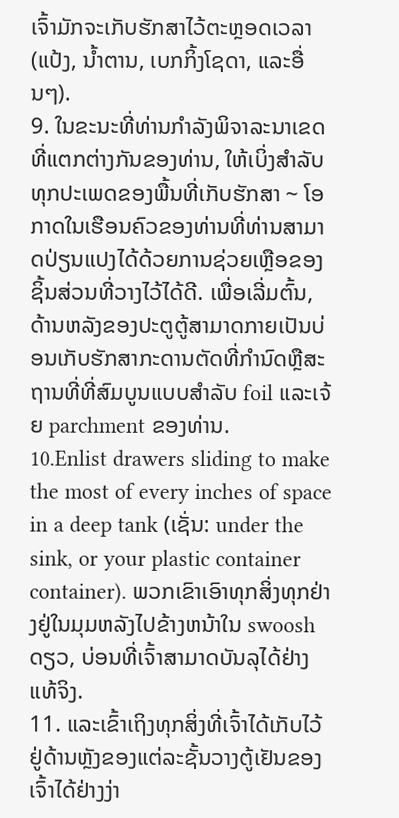ເຈົ້າມັກຈະເກັບຮັກສາໄວ້ຕະຫຼອດເວລາ (ແປ້ງ, ນໍ້າຕານ, ເບກກິ້ງໂຊດາ, ແລະອື່ນໆ).
9. ໃນຂະນະທີ່ທ່ານກໍາລັງພິຈາລະນາເຂດທີ່ແຕກຕ່າງກັນຂອງທ່ານ, ໃຫ້ເບິ່ງສໍາລັບທຸກປະເພດຂອງພື້ນທີ່ເກັບຮັກສາ ~ ໂອກາດໃນເຮືອນຄົວຂອງທ່ານທີ່ທ່ານສາມາດປ່ຽນແປງໄດ້ດ້ວຍການຊ່ວຍເຫຼືອຂອງຊິ້ນສ່ວນທີ່ວາງໄວ້ໄດ້ດີ. ເພື່ອເລີ່ມຕົ້ນ, ດ້ານຫລັງຂອງປະຕູຕູ້ສາມາດກາຍເປັນບ່ອນເກັບຮັກສາກະດານຕັດທີ່ກໍານົດຫຼືສະຖານທີ່ທີ່ສົມບູນແບບສໍາລັບ foil ແລະເຈ້ຍ parchment ຂອງທ່ານ.
10.Enlist drawers sliding to make the most of every inches of space in a deep tank (ເຊັ່ນ: under the sink, or your plastic container container). ພວກເຂົາເອົາທຸກສິ່ງທຸກຢ່າງຢູ່ໃນມຸມຫລັງໄປຂ້າງຫນ້າໃນ swoosh ດຽວ, ບ່ອນທີ່ເຈົ້າສາມາດບັນລຸໄດ້ຢ່າງແທ້ຈິງ.
11. ແລະເຂົ້າເຖິງທຸກສິ່ງທີ່ເຈົ້າໄດ້ເກັບໄວ້ຢູ່ດ້ານຫຼັງຂອງແຕ່ລະຊັ້ນວາງຕູ້ເຢັນຂອງເຈົ້າໄດ້ຢ່າງງ່າ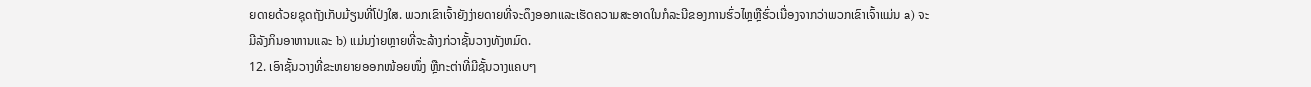ຍດາຍດ້ວຍຊຸດຖັງເກັບມ້ຽນທີ່ໂປ່ງໃສ. ພວກເຂົາເຈົ້າຍັງງ່າຍດາຍທີ່ຈະດຶງອອກແລະເຮັດຄວາມສະອາດໃນກໍລະນີຂອງການຮົ່ວໄຫຼຫຼືຮົ່ວເນື່ອງຈາກວ່າພວກເຂົາເຈົ້າແມ່ນ a) ຈະມີລັງກິນອາຫານແລະ b) ແມ່ນງ່າຍຫຼາຍທີ່ຈະລ້າງກ່ວາຊັ້ນວາງທັງຫມົດ.
12. ເອົາຊັ້ນວາງທີ່ຂະຫຍາຍອອກໜ້ອຍໜຶ່ງ ຫຼືກະຕ່າທີ່ມີຊັ້ນວາງແຄບໆ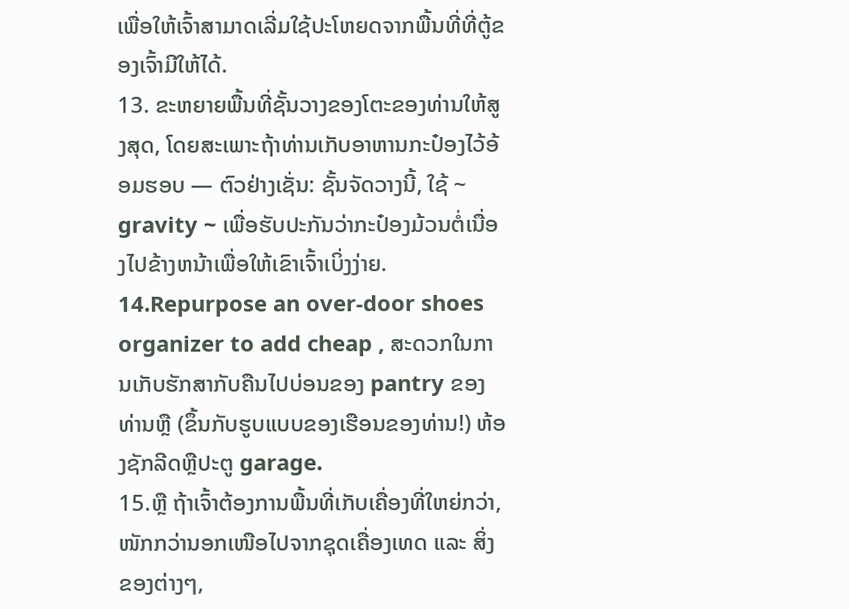ເພື່ອໃຫ້ເຈົ້າສາມາດເລີ່ມໃຊ້ປະໂຫຍດຈາກພື້ນທີ່ທີ່ຕູ້ຂອງເຈົ້າມີໃຫ້ໄດ້.
13. ຂະຫຍາຍພື້ນທີ່ຊັ້ນວາງຂອງໂຕະຂອງທ່ານໃຫ້ສູງສຸດ, ໂດຍສະເພາະຖ້າທ່ານເກັບອາຫານກະປ໋ອງໄວ້ອ້ອມຮອບ — ຕົວຢ່າງເຊັ່ນ: ຊັ້ນຈັດວາງນີ້, ໃຊ້ ~ gravity ~ ເພື່ອຮັບປະກັນວ່າກະປ໋ອງມ້ວນຕໍ່ເນື່ອງໄປຂ້າງຫນ້າເພື່ອໃຫ້ເຂົາເຈົ້າເບິ່ງງ່າຍ.
14.Repurpose an over-door shoes organizer to add cheap , ສະດວກໃນການເກັບຮັກສາກັບຄືນໄປບ່ອນຂອງ pantry ຂອງທ່ານຫຼື (ຂຶ້ນກັບຮູບແບບຂອງເຮືອນຂອງທ່ານ!) ຫ້ອງຊັກລີດຫຼືປະຕູ garage.
15.ຫຼື ຖ້າເຈົ້າຕ້ອງການພື້ນທີ່ເກັບເຄື່ອງທີ່ໃຫຍ່ກວ່າ, ໜັກກວ່ານອກເໜືອໄປຈາກຊຸດເຄື່ອງເທດ ແລະ ສິ່ງຂອງຕ່າງໆ,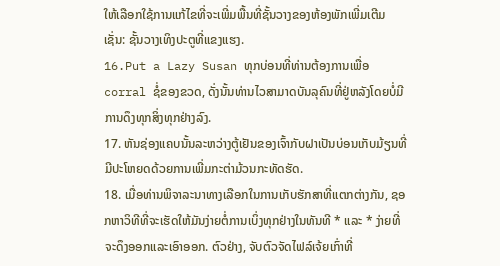ໃຫ້ເລືອກໃຊ້ການແກ້ໄຂທີ່ຈະເພີ່ມພື້ນທີ່ຊັ້ນວາງຂອງຫ້ອງພັກເພີ່ມເຕີມ ເຊັ່ນ: ຊັ້ນວາງເທິງປະຕູທີ່ແຂງແຮງ.
16.Put a Lazy Susan ທຸກບ່ອນທີ່ທ່ານຕ້ອງການເພື່ອ corral ຊໍ່ຂອງຂວດ, ດັ່ງນັ້ນທ່ານໄວສາມາດບັນລຸຄົນທີ່ຢູ່ຫລັງໂດຍບໍ່ມີການດຶງທຸກສິ່ງທຸກຢ່າງລົງ.
17. ຫັນຊ່ອງແຄບນັ້ນລະຫວ່າງຕູ້ເຢັນຂອງເຈົ້າກັບຝາເປັນບ່ອນເກັບມ້ຽນທີ່ມີປະໂຫຍດດ້ວຍການເພີ່ມກະຕ່າມ້ວນກະທັດຮັດ.
18. ເມື່ອທ່ານພິຈາລະນາທາງເລືອກໃນການເກັບຮັກສາທີ່ແຕກຕ່າງກັນ, ຊອກຫາວິທີທີ່ຈະເຮັດໃຫ້ມັນງ່າຍຕໍ່ການເບິ່ງທຸກຢ່າງໃນທັນທີ * ແລະ * ງ່າຍທີ່ຈະດຶງອອກແລະເອົາອອກ. ຕົວຢ່າງ, ຈັບຕົວຈັດໄຟລ໌ເຈ້ຍເກົ່າທີ່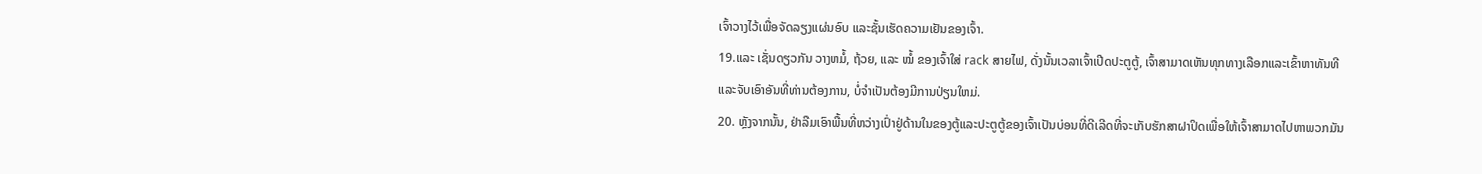ເຈົ້າວາງໄວ້ເພື່ອຈັດລຽງແຜ່ນອົບ ແລະຊັ້ນເຮັດຄວາມເຢັນຂອງເຈົ້າ.
19.ແລະ ເຊັ່ນດຽວກັນ ວາງຫມໍ້, ຖ້ວຍ, ແລະ ໝໍ້ ຂອງເຈົ້າໃສ່ rack ສາຍໄຟ, ດັ່ງນັ້ນເວລາເຈົ້າເປີດປະຕູຕູ້, ເຈົ້າສາມາດເຫັນທຸກທາງເລືອກແລະເຂົ້າຫາທັນທີແລະຈັບເອົາອັນທີ່ທ່ານຕ້ອງການ, ບໍ່ຈໍາເປັນຕ້ອງມີການປ່ຽນໃຫມ່.
20. ຫຼັງຈາກນັ້ນ, ຢ່າລືມເອົາພື້ນທີ່ຫວ່າງເປົ່າຢູ່ດ້ານໃນຂອງຕູ້ແລະປະຕູຕູ້ຂອງເຈົ້າເປັນບ່ອນທີ່ດີເລີດທີ່ຈະເກັບຮັກສາຝາປິດເພື່ອໃຫ້ເຈົ້າສາມາດໄປຫາພວກມັນ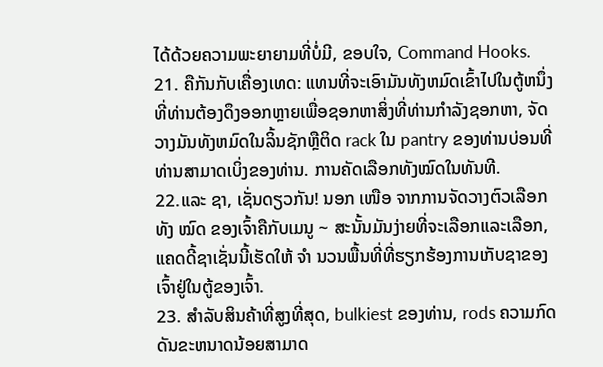ໄດ້ດ້ວຍຄວາມພະຍາຍາມທີ່ບໍ່ມີ, ຂອບໃຈ, Command Hooks.
21. ຄືກັນກັບເຄື່ອງເທດ: ແທນທີ່ຈະເອົາມັນທັງຫມົດເຂົ້າໄປໃນຕູ້ຫນຶ່ງທີ່ທ່ານຕ້ອງດຶງອອກຫຼາຍເພື່ອຊອກຫາສິ່ງທີ່ທ່ານກໍາລັງຊອກຫາ, ຈັດວາງມັນທັງຫມົດໃນລິ້ນຊັກຫຼືຕິດ rack ໃນ pantry ຂອງທ່ານບ່ອນທີ່ທ່ານສາມາດເບິ່ງຂອງທ່ານ. ການຄັດເລືອກທັງໝົດໃນທັນທີ.
22.ແລະ ຊາ, ເຊັ່ນດຽວກັນ! ນອກ ເໜືອ ຈາກການຈັດວາງຕົວເລືອກທັງ ໝົດ ຂອງເຈົ້າຄືກັບເມນູ ~ ສະນັ້ນມັນງ່າຍທີ່ຈະເລືອກແລະເລືອກ, ແຄດດີ້ຊາເຊັ່ນນີ້ເຮັດໃຫ້ ຈຳ ນວນພື້ນທີ່ທີ່ຮຽກຮ້ອງການເກັບຊາຂອງເຈົ້າຢູ່ໃນຕູ້ຂອງເຈົ້າ.
23. ສໍາລັບສິນຄ້າທີ່ສູງທີ່ສຸດ, bulkiest ຂອງທ່ານ, rods ຄວາມກົດດັນຂະຫນາດນ້ອຍສາມາດ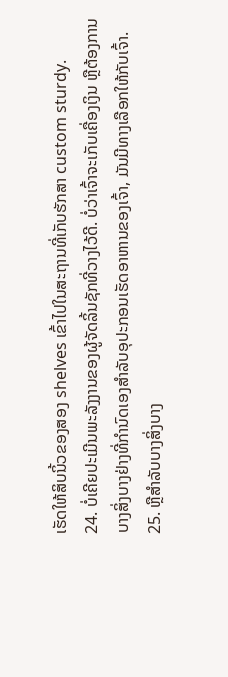ເຮັດໃຫ້ສິບນິ້ວຂອງສອງ shelves ເຂົ້າໄປໃນສະຖານທີ່ເກັບຮັກສາ custom sturdy.
24. ບໍ່ເຄີຍປະເມີນພະລັງງານຂອງຜູ້ຈັດລິ້ນຊັກທີ່ວາງໄວ້ດີ. ບໍ່ວ່າເຈົ້າຈະເກັບເຄື່ອງເງິນ ຫຼືຕ້ອງການບາງສິ່ງບາງຢ່າງທີ່ກຳນົດເອງສຳລັບອຸປະກອນເຮັດອາຫານຂອງເຈົ້າ, ມັນມີທາງເລືອກໃຫ້ກັບເຈົ້າ.
25. ຫຼືສໍາລັບບາງສິ່ງບາງ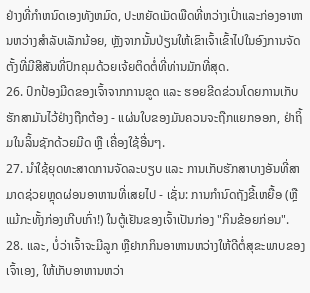ຢ່າງທີ່ກໍາຫນົດເອງທັງຫມົດ, ປະຫຍັດເມັດພືດທີ່ຫວ່າງເປົ່າແລະກ່ອງອາຫານຫວ່າງສໍາລັບເລັກນ້ອຍ, ຫຼັງຈາກນັ້ນປ່ຽນໃຫ້ເຂົາເຈົ້າເຂົ້າໄປໃນອົງການຈັດຕັ້ງທີ່ມີສີສັນທີ່ປົກຄຸມດ້ວຍເຈ້ຍຕິດຕໍ່ທີ່ທ່ານມັກທີ່ສຸດ.
26. ປົກປ້ອງມີດຂອງເຈົ້າຈາກການຂູດ ແລະ ຮອຍຂີດຂ່ວນໂດຍການເກັບຮັກສາມັນໄວ້ຢ່າງຖືກຕ້ອງ - ແຜ່ນໃບຂອງມັນຄວນຈະຖືກແຍກອອກ, ຢ່າຖິ້ມໃນລິ້ນຊັກດ້ວຍມີດ ຫຼື ເຄື່ອງໃຊ້ອື່ນໆ.
27. ນຳໃຊ້ຍຸດທະສາດການຈັດລະບຽບ ແລະ ການເກັບຮັກສາບາງອັນທີ່ສາມາດຊ່ວຍຫຼຸດຜ່ອນອາຫານທີ່ເສຍໄປ - ເຊັ່ນ: ການກຳນົດຖັງຂີ້ເຫຍື້ອ (ຫຼືແມ້ກະທັ້ງກ່ອງເກີບເກົ່າ!) ໃນຕູ້ເຢັນຂອງເຈົ້າເປັນກ່ອງ "ກິນຂ້ອຍກ່ອນ".
28. ແລະ, ບໍ່ວ່າເຈົ້າຈະມີລູກ ຫຼືຢາກກິນອາຫານຫວ່າງໃຫ້ດີຕໍ່ສຸຂະພາບຂອງເຈົ້າເອງ, ໃຫ້ເກັບອາຫານຫວ່າ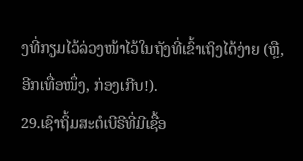ງທີ່ກຽມໄວ້ລ່ວງໜ້າໄວ້ໃນຖັງທີ່ເຂົ້າເຖິງໄດ້ງ່າຍ (ຫຼື, ອີກເທື່ອໜຶ່ງ, ກ່ອງເກີບ!).
29.ເຊົາຖິ້ມສະຕໍເບີຣີທີ່ມີເຊື້ອ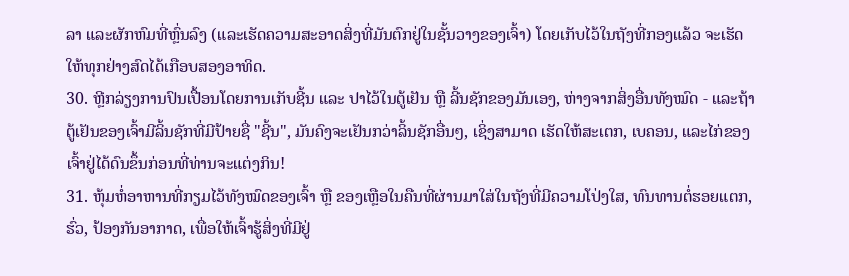ລາ ແລະຜັກຫົມທີ່ຫຼົ່ນລົງ (ແລະເຮັດຄວາມສະອາດສິ່ງທີ່ມັນຕົກຢູ່ໃນຊັ້ນວາງຂອງເຈົ້າ) ໂດຍເກັບໄວ້ໃນຖັງທີ່ກອງແລ້ວ ຈະເຮັດໃຫ້ທຸກຢ່າງສົດໄດ້ເກືອບສອງອາທິດ.
30. ຫຼີກລ່ຽງການປົນເປື້ອນໂດຍການເກັບຊີ້ນ ແລະ ປາໄວ້ໃນຕູ້ເຢັນ ຫຼື ລີ້ນຊັກຂອງມັນເອງ, ຫ່າງຈາກສິ່ງອື່ນທັງໝົດ - ແລະຖ້າຕູ້ເຢັນຂອງເຈົ້າມີລິ້ນຊັກທີ່ມີປ້າຍຊື່ "ຊີ້ນ", ມັນຄົງຈະເຢັນກວ່າລິ້ນຊັກອື່ນໆ, ເຊິ່ງສາມາດ ເຮັດໃຫ້ສະເຕກ, ເບຄອນ, ແລະໄກ່ຂອງເຈົ້າຢູ່ໄດ້ດົນຂຶ້ນກ່ອນທີ່ທ່ານຈະແຕ່ງກິນ!
31. ຫຸ້ມຫໍ່ອາຫານທີ່ກຽມໄວ້ທັງໝົດຂອງເຈົ້າ ຫຼື ຂອງເຫຼືອໃນຄືນທີ່ຜ່ານມາໃສ່ໃນຖັງທີ່ມີຄວາມໂປ່ງໃສ, ທົນທານຕໍ່ຮອຍແຕກ, ຮົ່ວ, ປ້ອງກັນອາກາດ, ເພື່ອໃຫ້ເຈົ້າຮູ້ສິ່ງທີ່ມີຢູ່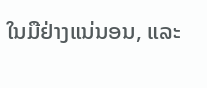ໃນມືຢ່າງແນ່ນອນ, ແລະ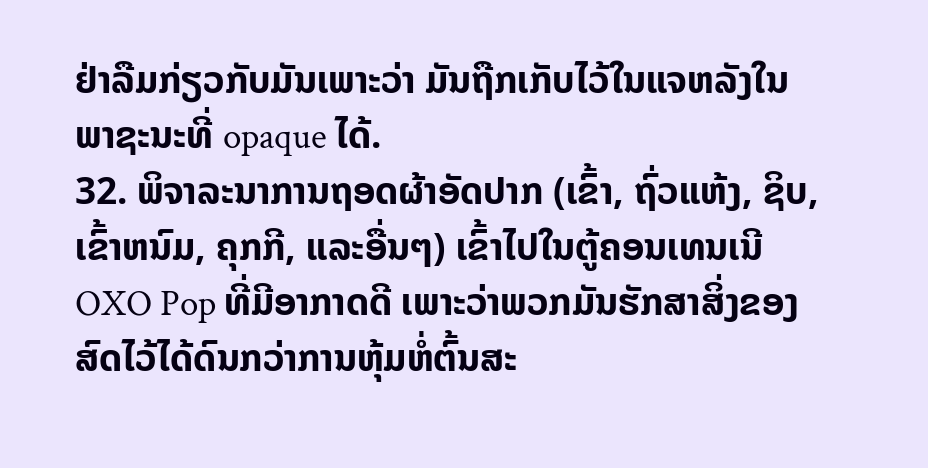ຢ່າລືມກ່ຽວກັບມັນເພາະວ່າ ມັນຖືກເກັບໄວ້ໃນແຈຫລັງໃນພາຊະນະທີ່ opaque ໄດ້.
32. ພິຈາລະນາການຖອດຜ້າອັດປາກ (ເຂົ້າ, ຖົ່ວແຫ້ງ, ຊິບ, ເຂົ້າຫນົມ, ຄຸກກີ, ແລະອື່ນໆ) ເຂົ້າໄປໃນຕູ້ຄອນເທນເນີ OXO Pop ທີ່ມີອາກາດດີ ເພາະວ່າພວກມັນຮັກສາສິ່ງຂອງສົດໄວ້ໄດ້ດົນກວ່າການຫຸ້ມຫໍ່ຕົ້ນສະ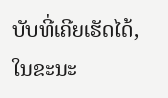ບັບທີ່ເຄີຍເຮັດໄດ້, ໃນຂະນະ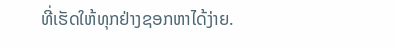ທີ່ເຮັດໃຫ້ທຸກຢ່າງຊອກຫາໄດ້ງ່າຍ.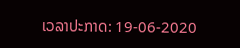ເວລາປະກາດ: 19-06-2020